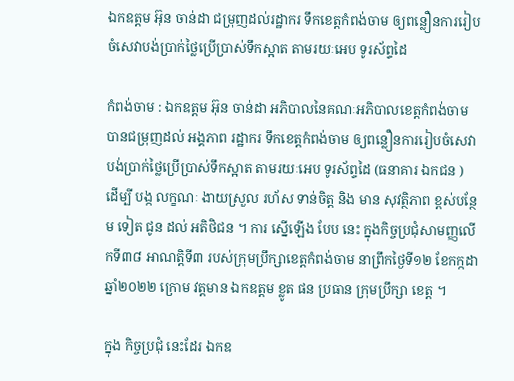ឯកឧត្តម អ៊ុន ចាន់ដា ជម្រុញដល់រដ្ឋាករ ទឹកខេត្តកំពង់ចាម ឲ្យពន្លឿនការរៀបចំសេវាបង់ប្រាក់ថ្លៃប្រេីប្រាស់ទឹកស្អាត តាមរយៈអេប ទូរស័ព្ទដៃ

កំពង់ចាម : ឯកឧត្តម អ៊ុន ចាន់ដា អភិបាលនៃគណៈអភិបាលខេត្តកំពង់ចាម បានជម្រុញដល់ អង្គភាព រដ្ឋាករ ទឹកខេត្តកំពង់ចាម ឲ្យពន្លឿនការរៀបចំសេវាបង់ប្រាក់ថ្លៃប្រេីប្រាស់ទឹកស្អាត តាមរយៈអេប ទូរស័ព្ទដៃ (ធនាគារ ឯកជន ) ដើម្បី បង្ក លក្ខណៈ ងាយស្រួល រហ័ស ទាន់ចិត្ត និង មាន សុវត្ថិភាព ខ្ពស់បន្ថែម ទៀត ជូន ដល់ អតិថិជន ។ ការ ស្នេីឡេីង បែប នេះ ក្នុងកិច្ចប្រជុំសាមញ្ញលើកទី៣៨ អាណត្តិទី៣ របស់ក្រុមប្រឹក្សាខេត្តកំពង់ចាម នាព្រឹកថ្ងៃទី១២ ខែកក្កដា ឆ្នាំ២០២២ ក្រោម វត្តមាន ឯកឧត្តម ខ្លូត ផន ប្រធាន ក្រុមប្រឹក្សា ខេត្ត ។

ក្នុង កិច្ចប្រជុំ នេះដែរ ឯកឧ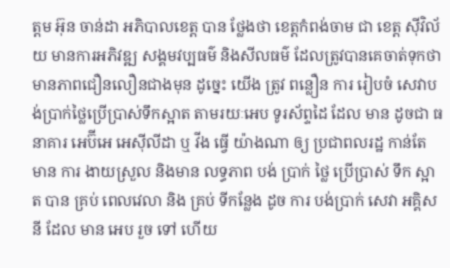ត្ដម អ៊ុន ចាន់ដា អភិបាលខេត្ត បាន ថ្លែងថា ខេត្តកំពង់ចាម ជា ខេត្ត ស៊ីវិល័យ មានការអភិវឌ្ឍ សង្គមវប្បធម៌ និងសីលធម៌ ដែលត្រូវបានគេចាត់ទុកថាមានភាពជឿនលឿនជាងមុន ដូច្នេះ យើង ត្រូវ ពន្លឿន ការ រៀបចំ សេវាបង់ប្រាក់ថ្លៃប្រេីប្រាស់ទឹកស្អាត តាមរយៈអេប ទូរស័ព្ទដៃ ដែល មាន ដូចជា ធនាគារ អេប៊ីអេ អេស៊ីលីដា ឬ វីង ធ្វើ យ៉ាងណា ឲ្យ ប្រជាពលរដ្ឋ កាន់តែ មាន ការ ងាយស្រួល និងមាន លទ្ធភាព បង់ ប្រាក់ ថ្លៃ ប្រើប្រាស់ ទឹក ស្អាត បាន គ្រប់ ពេលវេលា និង គ្រប់ ទីកន្លែង ដូច ការ បង់ប្រាក់ សេវា អគ្គិសនី ដែល មាន អេប រួច ទៅ ហើយ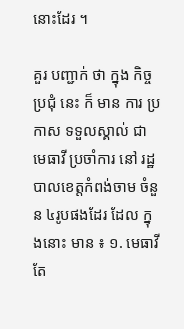នោះដែរ ។

គួរ បញ្ជាក់ ថា ក្នុង កិច្ចប្រជុំ នេះ ក៏ មាន ការ ប្រកាស ទទួលស្គាល់ ជា មេធាវី ប្រចាំការ នៅ រដ្ឋបាលខេត្តកំពង់ចាម ចំនួន ៤រូបផងដែរ ដែល ក្នុងនោះ មាន ៖ ១. មេធាវី តែ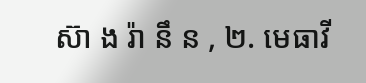ស៊ា ង រ៉ា នឹ ន , ២. មេធាវី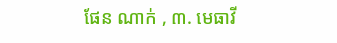ផែន ណាក់ , ៣. មេធាវី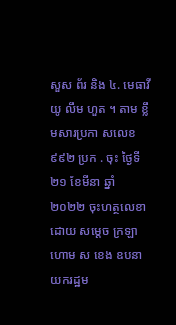សួស ព័រ និង ៤. មេធាវី យូ លឹម ហួត ។ តាម ខ្លឹមសារប្រកា សលេខ ៩៩២ ប្រក . ចុះ ថ្ងៃទី ២១ ខែមីនា ឆ្នាំ ២០២២ ចុះហត្ថលេខា ដោយ សម្តេច ក្រឡាហោម ស ខេង ឧបនាយករដ្ឋម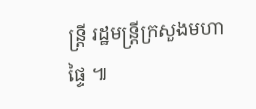ន្ត្រី រដ្ឋមន្ត្រីក្រសួងមហាផ្ទៃ ៕